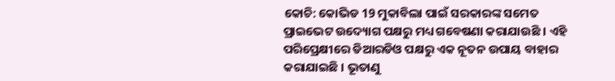କୋଚି: କୋଭିଡ 19 ମୁକାବିଲା ପାଇଁ ସରକାରଙ୍କ ସମେତ ପ୍ରାଇଭେଟ ଉଦ୍ୟୋଗ ପକ୍ଷରୁ ମଧ୍ୟ ଗବେଷଣା କରାଯାଉଛି । ଏହି ପରିପ୍ରେକ୍ଷୀରେ ଡିଆରଡିଓ ପକ୍ଷରୁ ଏକ ନୂତନ ଉପାୟ ବାହାର କରାଯାଇଛି । ଭୂତାଣୁ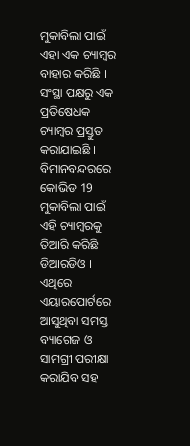ମୁକାବିଲା ପାଇଁ ଏହା ଏକ ଚ୍ୟାମ୍ବର ବାହାର କରିଛି ।
ସଂସ୍ଥା ପକ୍ଷରୁ ଏକ ପ୍ରତିଷେଧକ ଚ୍ୟାମ୍ବର ପ୍ରସ୍ତୁତ କରାଯାଇଛି । ବିମାନବନ୍ଦରରେ କୋଭିଡ 19 ମୁକାବିଲା ପାଇଁ ଏହି ଚ୍ୟାମ୍ବରକୁ ତିଆରି କରିଛି ଡିଆରଡିଓ । ଏଥିରେ ଏୟାରପୋର୍ଟରେ ଆସୁଥିବା ସମସ୍ତ ବ୍ୟାଗେଜ ଓ ସାମଗ୍ରୀ ପରୀକ୍ଷା କରାଯିବ ସହ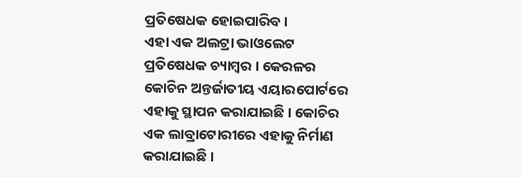ପ୍ରତିଷେଧକ ହୋଇପାରିବ ।
ଏହା ଏକ ଅଲଟ୍ରା ଭାଓଲେଟ ପ୍ରତିଷେଧକ ଚ୍ୟାମ୍ବର । କେରଳର କୋଚିନ ଅନ୍ତର୍ଜାତୀୟ ଏୟାରପୋର୍ଟରେ ଏହାକୁ ସ୍ଥାପନ କରାଯାଇଛି । କୋଚିର ଏକ ଲାବ୍ରାଟୋରୀରେ ଏହାକୁ ନିର୍ମାଣ କରାଯାଇଛି ।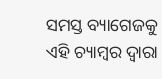ସମସ୍ତ ବ୍ୟାଗେଜକୁ ଏହି ଚ୍ୟାମ୍ବର ଦ୍ବାରା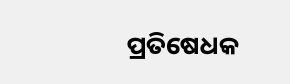ପ୍ରତିଷେଧକ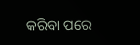କରିବା ପରେ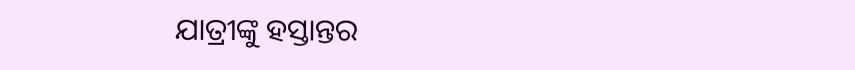ଯାତ୍ରୀଙ୍କୁ ହସ୍ତାନ୍ତର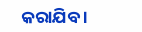କରାଯିବ ।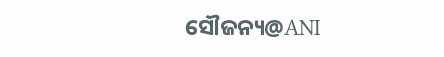ସୌଜନ୍ୟ@ANI